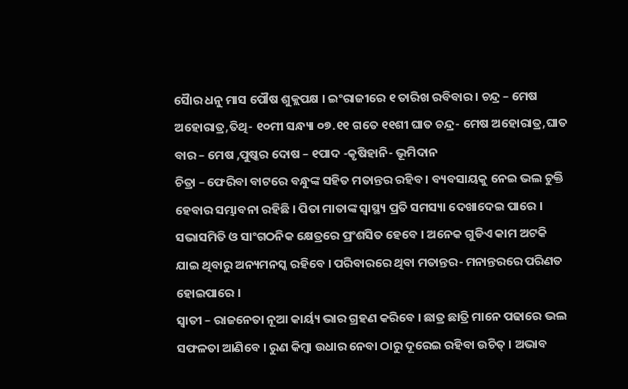ସୈାର ଧନୁ ମାସ ପୌଷ ଶୁକ୍ଲପକ୍ଷ । ଇଂରାଜୀରେ ୧ ତାରିଖ ରବିବାର । ଚନ୍ଦ୍ର – ମେଷ ଅହୋରାତ୍ର,ତିଥି- ୧୦ମୀ ସନ୍ଧ୍ୟା ୦୭.୧୧ ଗତେ ୧୧ଶୀ ଘାତ ଚନ୍ଦ୍ର- ମେଷ ଅହୋରାତ୍ର,ଘାତ ବାର – ମେଷ ,ପୁଷ୍କର ଦୋଷ – ୧ପାଦ -କୃଷିହାନି- ଭୂମିଦାନ
ଚିତ୍ରା – ଫେରିବା ବାଟରେ ବନ୍ଧୁଙ୍କ ସହିତ ମତାନ୍ତର ରହିବ । ବ୍ୟବସାୟକୁ ନେଇ ଭଲ ଚୁକ୍ତି ହେବାର ସମ୍ଭାବନା ରହିଛି । ପିତା ମାତାଙ୍କ ସ୍ୱାସ୍ଥ୍ୟ ପ୍ରତି ସମସ୍ୟା ଦେଖାଦେଇ ପାରେ । ସଭାସମିତି ଓ ସାଂଗଠନିକ କ୍ଷେତ୍ରରେ ପ୍ରଂଶସିତ ହେବେ । ଅନେକ ଗୁଡିଏ କାମ ଅଟକି ଯାଇ ଥିବାରୁ ଅନ୍ୟମନସ୍କ ରହିବେ । ପରିବାରରେ ଥିବା ମତାନ୍ତର- ମନାନ୍ତରରେ ପରିଣତ ହୋଇପାରେ ।
ସ୍ୱାତୀ – ରାଜନେତା ନୂଆ କାର୍ୟ୍ୟ ଭାର ଗ୍ରହଣ କରିବେ । ଛାତ୍ର ଛାତ୍ରି ମାନେ ପଢାରେ ଭଲ ସଫଳତା ଆଣିବେ । ରୁଣ କିମ୍ବା ଉଧାର ନେବା ଠାରୁ ଦୂରେଇ ରହିବା ଉଚିତ୍ । ଅଭାବ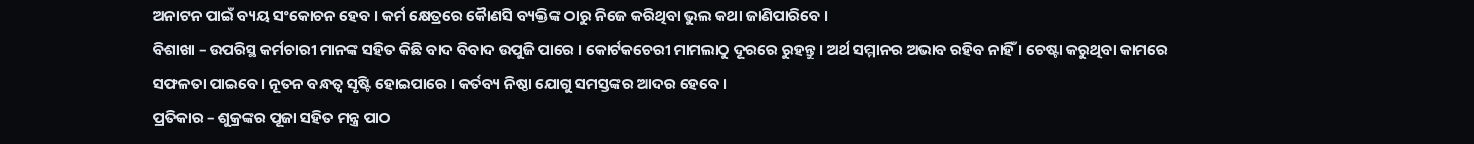ଅନାଟନ ପାଇଁ ବ୍ୟୟ ସଂକୋଚନ ହେବ । କର୍ମ କ୍ଷେତ୍ରରେ କୈାଣସି ବ୍ୟକ୍ତିଙ୍କ ଠାରୁ ନିଜେ କରିଥିବା ଭୁଲ କଥା ଜାଣିପାରିବେ ।
ବିଶାଖା – ଉପରିସ୍ଥ କର୍ମଚାରୀ ମାନଙ୍କ ସହିତ କିଛି ବାଦ ବିବାଦ ଉପୁଜି ପାରେ । କୋର୍ଟକଚେରୀ ମାମଲାଠୁ ଦୂରରେ ରୁହନ୍ତୁ । ଅର୍ଥ ସମ୍ମାନର ଅଭାବ ରହିବ ନାହିଁ । ଚେଷ୍ଟା କରୁଥିବା କାମରେ ସଫଳତା ପାଇବେ । ନୂତନ ବନ୍ଧତ୍ୱ ସୃଷ୍ଟି ହୋଇପାରେ । କର୍ତବ୍ୟ ନିଷ୍ଠା ଯୋଗୁ ସମସ୍ତଙ୍କର ଆଦର ହେବେ ।
ପ୍ରତିକାର – ଶୁକ୍ରଙ୍କର ପୂଜା ସହିତ ମନ୍ତ୍ର ପାଠ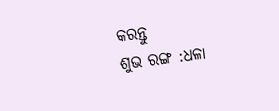କରନ୍ତୁ
ଶୁଭ ରଙ୍ଗ :ଧଳା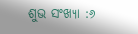ଶୁଭ ସଂଖ୍ୟା :୬